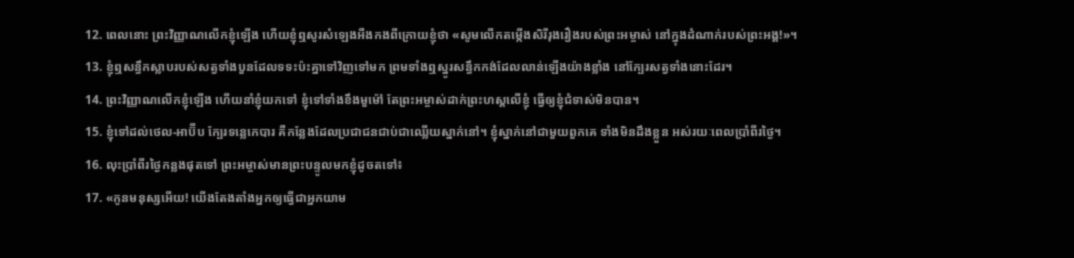12. ពេលនោះ ព្រះវិញ្ញាណលើកខ្ញុំឡើង ហើយខ្ញុំឮសូរសំឡេងអឺងកងពីក្រោយខ្ញុំថា «សូមលើកតម្កើងសិរីរុងរឿងរបស់ព្រះអម្ចាស់ នៅក្នុងដំណាក់របស់ព្រះអង្គ!»។
13. ខ្ញុំឮសន្ធឹកស្លាបរបស់សត្វទាំងបួនដែលទទះប៉ះគ្នាទៅវិញទៅមក ព្រមទាំងឮស្នូរសន្ធឹកកង់ដែលលាន់ឡើងយ៉ាងខ្លាំង នៅក្បែរសត្វទាំងនោះដែរ។
14. ព្រះវិញ្ញាណលើកខ្ញុំឡើង ហើយនាំខ្ញុំយកទៅ ខ្ញុំទៅទាំងខឹងមួម៉ៅ តែព្រះអម្ចាស់ដាក់ព្រះហស្ដលើខ្ញុំ ធ្វើឲ្យខ្ញុំជំទាស់មិនបាន។
15. ខ្ញុំទៅដល់ថេល-អាប៊ីប ក្បែរទន្លេកេបារ គឺកន្លែងដែលប្រជាជនជាប់ជាឈ្លើយស្នាក់នៅ។ ខ្ញុំស្នាក់នៅជាមួយពួកគេ ទាំងមិនដឹងខ្លួន អស់រយៈពេលប្រាំពីរថ្ងៃ។
16. លុះប្រាំពីរថ្ងៃកន្លងផុតទៅ ព្រះអម្ចាស់មានព្រះបន្ទូលមកខ្ញុំដូចតទៅ៖
17. «កូនមនុស្សអើយ! យើងតែងតាំងអ្នកឲ្យធ្វើជាអ្នកយាម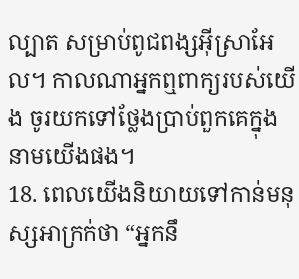ល្បាត សម្រាប់ពូជពង្សអ៊ីស្រាអែល។ កាលណាអ្នកឮពាក្យរបស់យើង ចូរយកទៅថ្លែងប្រាប់ពួកគេក្នុងនាមយើងផង។
18. ពេលយើងនិយាយទៅកាន់មនុស្សអាក្រក់ថា “អ្នកនឹ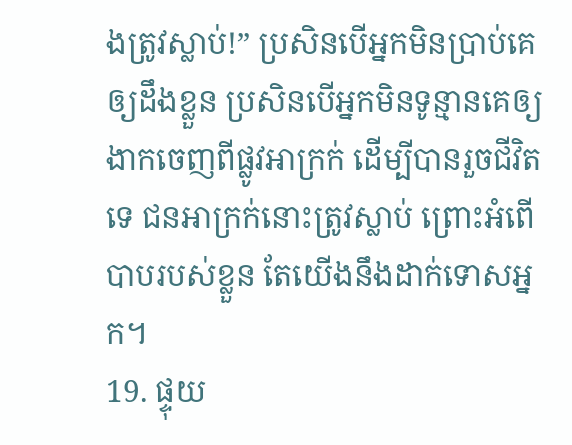ងត្រូវស្លាប់!” ប្រសិនបើអ្នកមិនប្រាប់គេឲ្យដឹងខ្លួន ប្រសិនបើអ្នកមិនទូន្មានគេឲ្យងាកចេញពីផ្លូវអាក្រក់ ដើម្បីបានរួចជីវិតទេ ជនអាក្រក់នោះត្រូវស្លាប់ ព្រោះអំពើបាបរបស់ខ្លួន តែយើងនឹងដាក់ទោសអ្នក។
19. ផ្ទុយ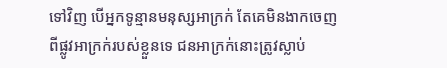ទៅវិញ បើអ្នកទូន្មានមនុស្សអាក្រក់ តែគេមិនងាកចេញពីផ្លូវអាក្រក់របស់ខ្លួនទេ ជនអាក្រក់នោះត្រូវស្លាប់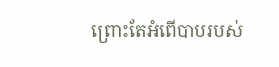ព្រោះតែអំពើបាបរបស់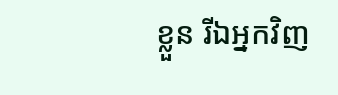ខ្លួន រីឯអ្នកវិញ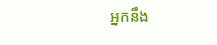អ្នកនឹង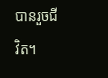បានរួចជីវិត។